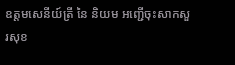ឧត្តមសេនីយ៍ត្រី នៃ និយម អញ្ជើចុះសាកសួរសុខ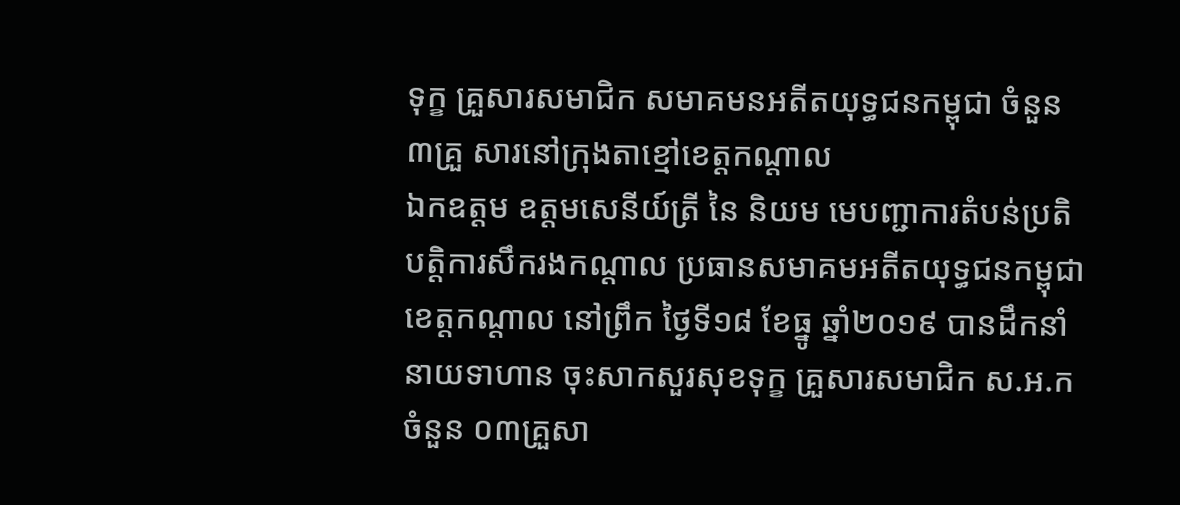ទុក្ខ គ្រួសារសមាជិក សមាគមនអតីតយុទ្ធជនកម្ពុជា ចំនួន ៣គ្រួ សារនៅក្រុងតាខ្មៅខេត្តកណ្តាល
ឯកឧត្ដម ឧត្ដមសេនីយ៍ត្រី នៃ និយម មេបញ្ជាការតំបន់ប្រតិបត្តិការសឹករងកណ្ដាល ប្រធានសមាគមអតីតយុទ្ធជនកម្ពុជា ខេត្តកណ្តាល នៅព្រឹក ថ្ងៃទី១៨ ខែធ្នូ ឆ្នាំ២០១៩ បានដឹកនាំនាយទាហាន ចុះសាកសួរសុខទុក្ខ គ្រួសារសមាជិក ស.អ.ក ចំនួន ០៣គ្រួសា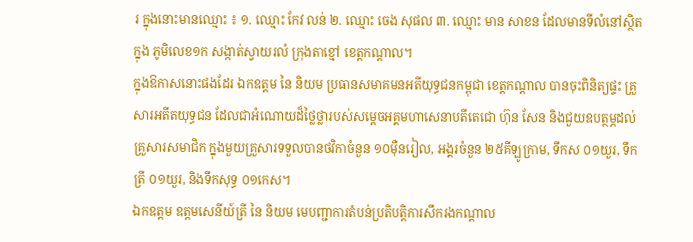រ ក្នុងនោះមានឈ្មោះ ៖ ១. ឈ្មោះ កែវ លន់ ២. ឈ្មោះ ចេង សុផល ៣. ឈ្មោះ មាន សាខន ដែលមានទីលំនៅស្ថិតក្នុង ភូមិលេខ១ក សង្កាត់ស្វាយរលំ ក្រុងតាខ្មៅ ខេត្តកណ្តាល។
ក្នុងឱកាសនោះផងដែរ ឯកឧត្ដម នៃ និយម ប្រធានសមាគមនអតីយុទ្ធជនកម្ពុជា ខេត្តកណ្តាល បានចុះពិនិត្យផ្ទះ គ្រួសារអតីតយុទ្ធជន ដែលជាអំណោយដ៏ថ្លៃថ្លារបស់សម្តេចអគ្គមហាសេនាបតីតេជោ ហ៊ុន សែន និងជួយឧបត្ថម្ភដល់គ្រួសារសមាជិក ក្នុងមួយគ្រួសារទទួលបានថវិកាចំនួន ១០ម៉ឺនរៀល, អង្គរចំនួន ២៥គីឡូក្រាម, ទឹកស ០១យួរ, ទឹកត្រី ០១យួរ, និងទឹកសុទ្ធ ០១កេស។
ឯកឧត្ដម ឧត្ដមសេនីយ៍ត្រី នៃ និយម មេបញ្ជាការតំបន់ប្រតិបត្តិការសឹករងកណ្ដាល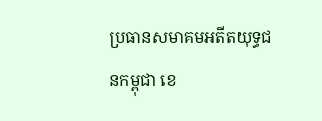ប្រធានសមាគមអតីតយុទ្ធជនកម្ពុជា ខេ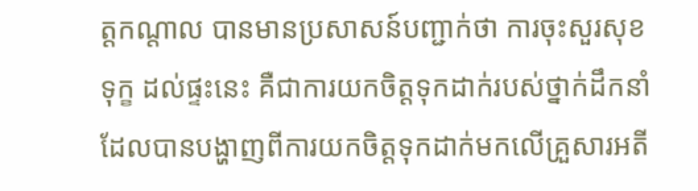ត្តកណ្តាល បានមានប្រសាសន៍បញ្ជាក់ថា ការចុះសួរសុខទុក្ខ ដល់ផ្ទះនេះ គឺជាការយកចិត្តទុកដាក់របស់ថ្នាក់ដឹកនាំ ដែលបានបង្ហាញពីការយកចិត្តទុកដាក់មកលើគ្រួសារអតី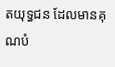តយុទ្ធជន ដែលមានគុណបំ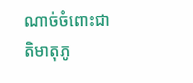ណាច់ចំពោះជាតិមាតុភូ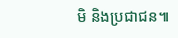មិ និងប្រជាជន៕